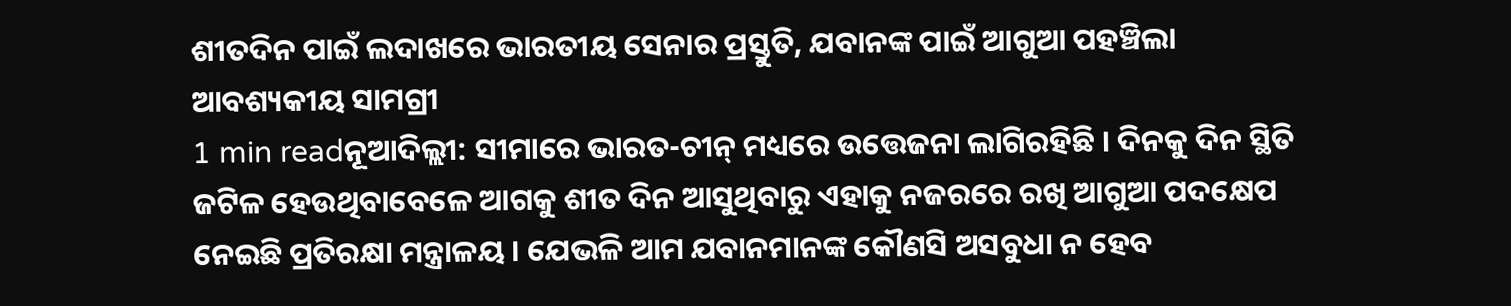ଶୀତଦିନ ପାଇଁ ଲଦାଖରେ ଭାରତୀୟ ସେନାର ପ୍ରସ୍ତୁତି, ଯବାନଙ୍କ ପାଇଁ ଆଗୁଆ ପହଞ୍ଚିଲା ଆବଶ୍ୟକୀୟ ସାମଗ୍ରୀ
1 min readନୂଆଦିଲ୍ଲୀ: ସୀମାରେ ଭାରତ-ଚୀନ୍ ମଧ୍ୟରେ ଉତ୍ତେଜନା ଲାଗିରହିଛି । ଦିନକୁ ଦିନ ସ୍ଥିତି ଜଟିଳ ହେଉଥିବାବେଳେ ଆଗକୁ ଶୀତ ଦିନ ଆସୁଥିବାରୁ ଏହାକୁ ନଜରରେ ରଖି ଆଗୁଆ ପଦକ୍ଷେପ ନେଇଛି ପ୍ରତିରକ୍ଷା ମନ୍ତ୍ରାଳୟ । ଯେଭଳି ଆମ ଯବାନମାନଙ୍କ କୌଣସି ଅସବୁଧା ନ ହେବ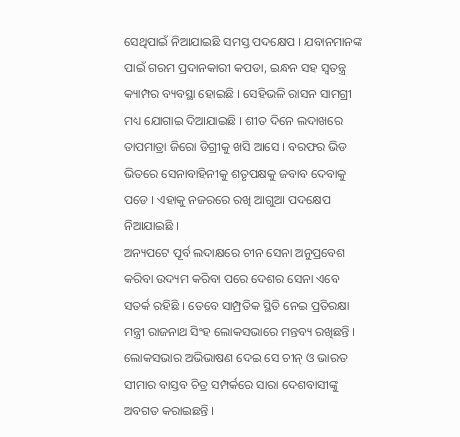ସେଥିପାଇଁ ନିଆଯାଇଛି ସମସ୍ତ ପଦକ୍ଷେପ । ଯବାନମାନଙ୍କ ପାଇଁ ଗରମ ପ୍ରଦାନକାରୀ କପଡା, ଇନ୍ଧନ ସହ ସ୍ୱତନ୍ତ୍ର କ୍ୟାମ୍ପର ବ୍ୟବସ୍ଥା ହୋଇଛି । ସେହିଭଳି ରାସନ ସାମଗ୍ରୀ ମଧ୍ୟ ଯୋଗାଇ ଦିଆଯାଇଛି । ଶୀତ ଦିନେ ଲଦାଖରେ ତାପମାତ୍ରା ଜିରୋ ଡିଗ୍ରୀକୁ ଖସି ଆସେ । ବରଫର ଭିଡ ଭିତରେ ସେନାବାହିନୀକୁ ଶତୃପକ୍ଷକୁ ଜବାବ ଦେବାକୁ ପଡେ । ଏହାକୁ ନଜରରେ ରଖି ଆଗୁଆ ପଦକ୍ଷେପ ନିଆଯାଇଛି ।
ଅନ୍ୟପଟେ ପୂର୍ବ ଲଦାକ୍ଷରେ ଚୀନ ସେନା ଅନୁପ୍ରବେଶ କରିବା ଉଦ୍ୟମ କରିବା ପରେ ଦେଶର ସେନା ଏବେ ସତର୍କ ରହିଛି । ତେବେ ସାମ୍ପ୍ରତିକ ସ୍ଥିତି ନେଇ ପ୍ରତିରକ୍ଷା ମନ୍ତ୍ରୀ ରାଜନାଥ ସିଂହ ଲୋକସଭାରେ ମନ୍ତବ୍ୟ ରଖିଛନ୍ତି । ଲୋକସଭାର ଅଭିଭାଷଣ ଦେଇ ସେ ଚୀନ୍ ଓ ଭାରତ ସୀମାର ବାସ୍ତବ ଚିତ୍ର ସମ୍ପର୍କରେ ସାରା ଦେଶବାସୀଙ୍କୁ ଅବଗତ କରାଇଛନ୍ତି ।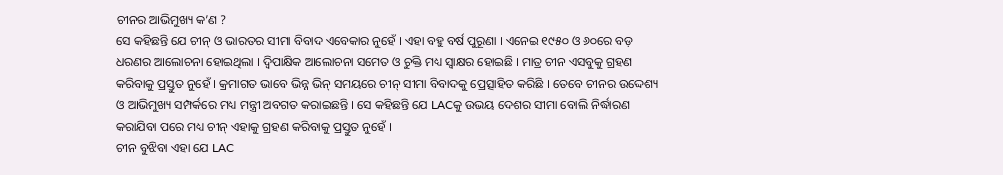ଚୀନର ଆଭିମୁଖ୍ୟ କ’ଣ ?
ସେ କହିଛନ୍ତି ଯେ ଚୀନ୍ ଓ ଭାରତର ସୀମା ବିବାଦ ଏବେକାର ନୁହେଁ । ଏହା ବହୁ ବର୍ଷ ପୁରୂଣା । ଏନେଇ ୧୯୫୦ ଓ ୬୦ରେ ବଡ଼ ଧରଣର ଆଲୋଚନା ହୋଇଥିଲା । ଦ୍ୱିପାକ୍ଷିକ ଆଲୋଚନା ସମେତ ଓ ଚୁକ୍ତି ମଧ୍ୟ ସ୍ୱାକ୍ଷର ହୋଇଛି । ମାତ୍ର ଚୀନ ଏସବୁକୁ ଗ୍ରହଣ କରିବାକୁ ପ୍ରସ୍ତୁତ ନୁହେଁ । କ୍ରମାଗତ ଭାବେ ଭିନ୍ନ ଭିନ୍ ସମୟରେ ଚୀନ୍ ସୀମା ବିବାଦକୁ ପ୍ରେତ୍ସାହିତ କରିଛି । ତେବେ ଚୀନର ଉଦ୍ଦେଶ୍ୟ ଓ ଆଭିମୁଖ୍ୟ ସମ୍ପର୍କରେ ମଧ୍ୟ ମନ୍ତ୍ରୀ ଅବଗତ କରାଇଛନ୍ତି । ସେ କହିଛନ୍ତି ଯେ LACକୁ ଉଭୟ ଦେଶର ସୀମା ବୋଲି ନିର୍ଦ୍ଧାରଣ କରାଯିବା ପରେ ମଧ୍ୟ ଚୀନ୍ ଏହାକୁ ଗ୍ରହଣ କରିବାକୁ ପ୍ରସ୍ତୁତ ନୁହେଁ ।
ଚୀନ ବୁଝିବା ଏହା ଯେ LAC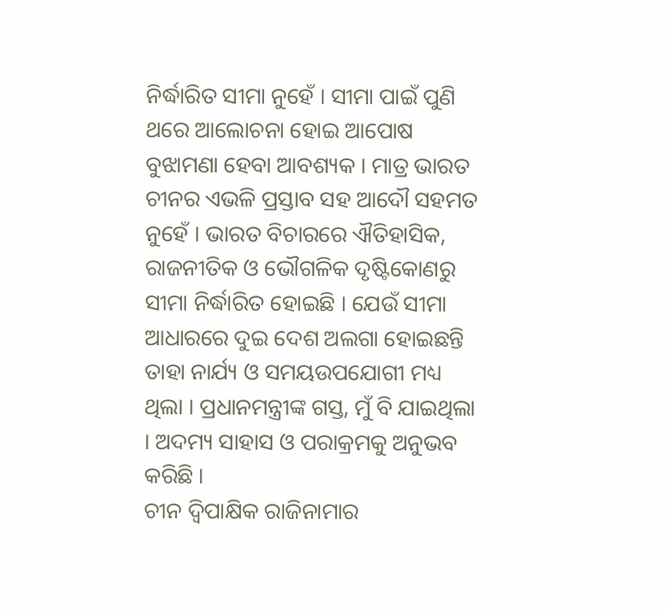ନିର୍ଦ୍ଧାରିତ ସୀମା ନୁହେଁ । ସୀମା ପାଇଁ ପୁଣି ଥରେ ଆଲୋଚନା ହୋଇ ଆପୋଷ ବୁଝାମଣା ହେବା ଆବଶ୍ୟକ । ମାତ୍ର ଭାରତ ଚୀନର ଏଭଳି ପ୍ରସ୍ତାବ ସହ ଆଦୌ ସହମତ ନୁହେଁ । ଭାରତ ବିଚାରରେ ଐତିହାସିକ, ରାଜନୀତିକ ଓ ଭୌଗଳିକ ଦୃଷ୍ଟିକୋଣରୁ ସୀମା ନିର୍ଦ୍ଧାରିତ ହୋଇଛି । ଯେଉଁ ସୀମା ଆଧାରରେ ଦୁଇ ଦେଶ ଅଲଗା ହୋଇଛନ୍ତି ତାହା ନାର୍ଯ୍ୟ ଓ ସମୟଉପଯୋଗୀ ମଧ୍ୟ ଥିଲା । ପ୍ରଧାନମନ୍ତ୍ରୀଙ୍କ ଗସ୍ତ, ମୁଁ ବି ଯାଇଥିଲା । ଅଦମ୍ୟ ସାହାସ ଓ ପରାକ୍ରମକୁ ଅନୁଭବ କରିଛି ।
ଚୀନ ଦ୍ୱିପାକ୍ଷିକ ରାଜିନାମାର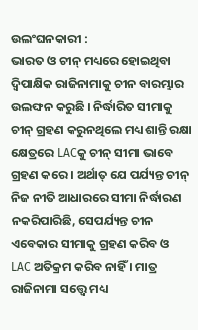ଉଲଂଘନକାରୀ :
ଭାରତ ଓ ଚୀନ୍ ମଧ୍ୟରେ ହୋଇଥିବା ଦ୍ୱିପାକ୍ଷିକ ରାଜିନାମାକୁ ଚୀନ ବାରମ୍ଭାର ଉଲଙ୍ଘନ କରୁଛି । ନିର୍ଦ୍ଧାରିତ ସୀମାକୁ ଚୀନ୍ ଗ୍ରହଣ କରୁନଥିଲେ ମଧ୍ୟ ଶାନ୍ତି ରକ୍ଷା କ୍ଷେତ୍ରରେ LACକୁ ଚୀନ୍ ସୀମା ଭାବେ ଗ୍ରହଣ କରେ । ଅର୍ଥାତ୍ ଯେ ପର୍ଯ୍ୟନ୍ତ ଚୀନ୍ ନିଜ ନୀତି ଆଧାରରେ ସୀମା ନିର୍ଦ୍ଧାରଣ ନକରିପାରିଛି, ସେପର୍ଯ୍ୟନ୍ତ ଚୀନ ଏବେକାର ସୀମାକୁ ଗ୍ରହଣ କରିବ ଓ LAC ଅତିକ୍ରମ କରିବ ନାହିଁ । ମାତ୍ର ରାଜିନାମା ସତ୍ତ୍ୱେ ମଧ୍ୟ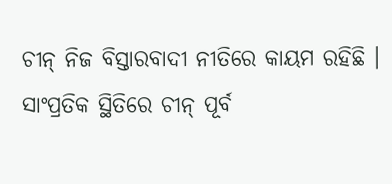ଚୀନ୍ ନିଜ ବିସ୍ତାରବାଦୀ ନୀତିରେ କାୟମ ରହିଛି ।
ସାଂପ୍ରତିକ ସ୍ଥିତିରେ ଚୀନ୍ ପୂର୍ବ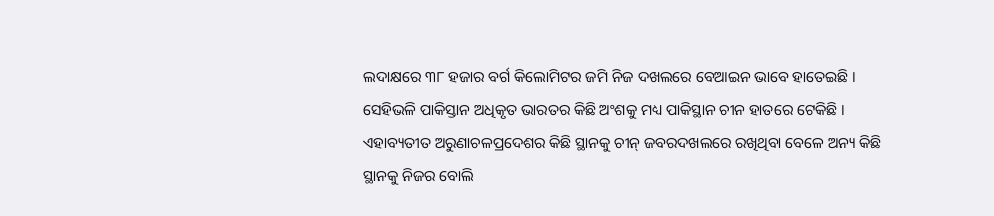ଲଦାକ୍ଷରେ ୩୮ ହଜାର ବର୍ଗ କିଲୋମିଟର ଜମି ନିଜ ଦଖଲରେ ବେଆଇନ ଭାବେ ହାତେଇଛି । ସେହିଭଳି ପାକିସ୍ତାନ ଅଧିକୃତ ଭାରତର କିଛି ଅଂଶକୁ ମଧ୍ୟ ପାକିସ୍ଥାନ ଚୀନ ହାତରେ ଟେକିଛି । ଏହାବ୍ୟତୀତ ଅରୁଣାଚଳପ୍ରଦେଶର କିଛି ସ୍ଥାନକୁ ଚୀନ୍ ଜବରଦଖଲରେ ରଖିଥିବା ବେଳେ ଅନ୍ୟ କିଛି ସ୍ଥାନକୁ ନିଜର ବୋଲି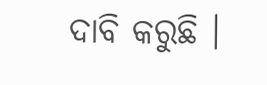ଦାବି କରୁଛି ।